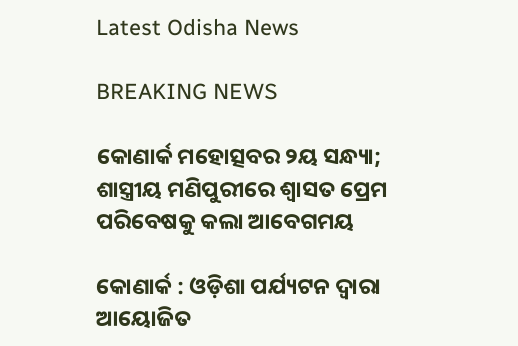Latest Odisha News

BREAKING NEWS

କୋଣାର୍କ ମହୋତ୍ସବର ୨ୟ ସନ୍ଧ୍ୟା; ଶାସ୍ତ୍ରୀୟ ମଣିପୁରୀରେ ଶ୍ୱାସତ ପ୍ରେମ ପରିବେଷକୁ କଲା ଆବେଗମୟ

କୋଣାର୍କ : ଓଡ଼ିଶା ପର୍ଯ୍ୟଟନ ଦ୍ୱାରା ଆୟୋଜିତ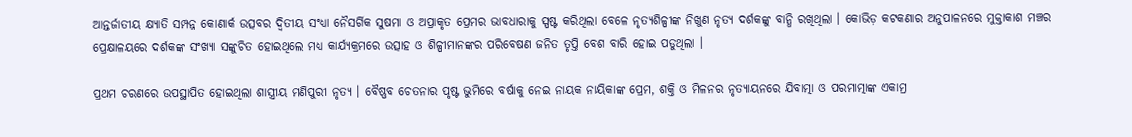ଆନ୍ତର୍ଜାତୀୟ କ୍ଷ୍ୟାତି ସମ୍ପନ୍ନ କୋଣାର୍କ ଉତ୍ସବର ଦ୍ୱିତୀୟ ସଂଧ୍ୟା ନୈସର୍ଗିକ ସୁଷମା ଓ ଅପ୍ରାକୃତ ପ୍ରେମର ଭାବଧାରାକୁ ସ୍ପଷ୍ଟ କରିଥିଲା ବେଳେ ନୃତ୍ୟଶିଳ୍ପୀଙ୍କ ନିଖୁଣ ନୃତ୍ୟ ଦର୍ଶକଙ୍କୁ ବାନ୍ଧି ରଖିଥିଲା । କୋଭିଡ଼ କଟକଣାର ଅନୁପାଳନରେ ମୁକ୍ତାକାଶ ମଞ୍ଚର ପ୍ରେକ୍ଷାଳୟରେ ଦର୍ଶକଙ୍କ ସଂଖ୍ୟା ସଙ୍କୁଚିତ ହୋଇଥିଲେ ମଧ୍ୟ କାର୍ଯ୍ୟକ୍ରମରେ ଉତ୍ସାହ ଓ ଶିଳ୍ପୀମାନଙ୍କର ପରିବେଷଣ ଜନିତ ତୃପ୍ତି ବେଶ ବାରି ହୋଇ ପଡୁଥିଲା ।

ପ୍ରଥମ ଚରଣରେ ଉପସ୍ଥାପିତ ହୋଇଥିଲା ଶାସ୍ତ୍ରୀୟ ମଣିପୁରୀ ନୃତ୍ୟ । ବୈଷ୍ଣବ ଚେତନାର ପୃଷ୍ଟ ଭୁମିରେ ବର୍ଷାକୁ ନେଇ ନାୟକ ନାୟିକାଙ୍କ ପ୍ରେମ, ଶକ୍ତି ଓ ମିଳନର ନୃତ୍ୟାୟନରେ ଯିବାତ୍ମା ଓ ପରମାତ୍ମାଙ୍କ ଏକାମ୍ର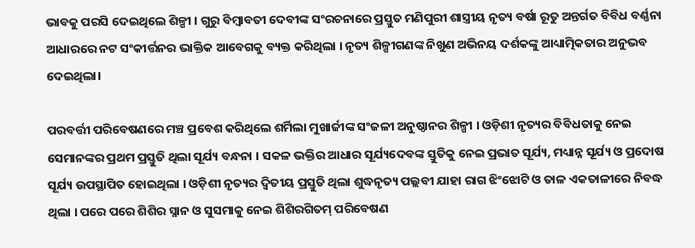ଭାବକୁ ପରସି ଦେଇଥିଲେ ଶିଳ୍ପୀ । ଗୁରୁ ବିମ୍ବାବତୀ ଦେବୀଙ୍କ ସଂରଚନାରେ ପ୍ରସ୍ତୁତ ମଣିପୁରୀ ଶାସ୍ତ୍ରୀୟ ନୃତ୍ୟ ବର୍ଷା ରୂତୁ ଅନ୍ତର୍ଗତ ବିବିଧ ବର୍ଣ୍ଣନା ଆଧାରରେ ନଟ ସଂକୀର୍ତ୍ତନର ଭାକ୍ତିକ ଆବେଗକୁ ବ୍ୟକ୍ତ କରିଥିଲା । ନୃତ୍ୟ ଶିଳ୍ପୀଗଣଙ୍କ ନିଖୁଣ ଅଭିନୟ ଦର୍ଶକଙ୍କୁ ଆଧ୍ୟାତ୍ମିକତାର ଅନୁଭବ ଦେଇଥିଲା।

ପରବର୍ତ୍ତୀ ପରିବେଷଣରେ ମଞ୍ଚ ପ୍ରବେଶ କରିଥିଲେ ଶର୍ମିଲା ମୁଖାର୍ଜୀଙ୍କ ସଂଜଳୀ ଅନୁଷ୍ଠାନର ଶିଳ୍ପୀ । ଓଡ଼ିଶୀ ନୃତ୍ୟର ବିବିଧତାକୁ ନେଇ ସେମାନଙ୍କର ପ୍ରଥମ ପ୍ରସ୍ତୁତି ଥିଲା ସୂର୍ଯ୍ୟ ବନ୍ଧନା । ସକଳ ଭକ୍ତିର ଆଧାର ସୂର୍ଯ୍ୟଦେବଙ୍କ ସ୍ତୁତିକୁ ନେଇ ପ୍ରଭାତ ସୂର୍ଯ୍ୟ, ମଧ୍ୟାନ୍ନ ସୂର୍ଯ୍ୟ ଓ ପ୍ରଦୋଷ ସୂର୍ଯ୍ୟ ଉପସ୍ଥାପିତ ହୋଇଥିଲା । ଓଡ଼ିଶୀ ନୃତ୍ୟର ଦ୍ୱିତୀୟ ପ୍ରସ୍ତୁତି ଥିଲା ଶୁଦ୍ଧନୃତ୍ୟ ପଲ୍ଲବୀ ଯାହା ରାଗ ଝିଂଝୋଟି ଓ ତାଳ ଏକତାଳୀରେ ନିବଦ୍ଧ ଥିଲା । ପରେ ପରେ ଶିଶିର ସ୍ନାନ ଓ ସୁସମାକୁ ନେଇ ଶିଶିରଗିତମ୍‍ ପରିବେଷଣ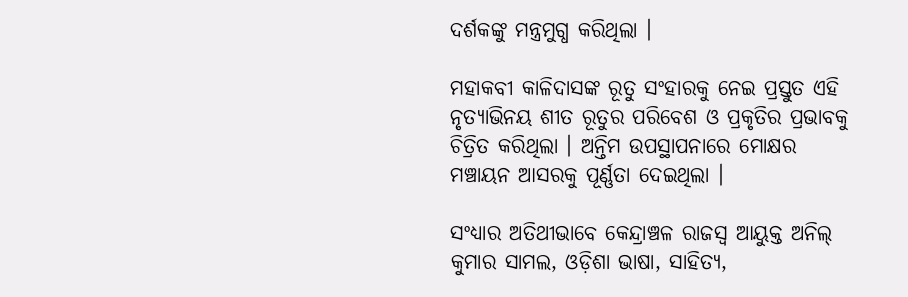ଦର୍ଶକଙ୍କୁ ମନ୍ତ୍ରମୁଗ୍ଧ କରିଥିଲା ।

ମହାକବୀ କାଳିଦାସଙ୍କ ରୂତୁ ସଂହାରକୁ ନେଇ ପ୍ରସ୍ତୁତ ଏହି ନୃତ୍ୟାଭିନୟ ଶୀତ ରୂତୁର ପରିବେଶ ଓ ପ୍ରକୃତିର ପ୍ରଭାବକୁ ଚିତ୍ରିତ କରିଥିଲା । ଅନ୍ତିମ ଉପସ୍ଥାପନାରେ ମୋକ୍ଷର ମଞ୍ଚାୟନ ଆସରକୁ ପୂର୍ଣ୍ଣତା ଦେଇଥିଲା ।

ସଂଧ୍ୟାର ଅତିଥୀଭାବେ କେନ୍ଦ୍ରାଞ୍ଚଳ ରାଜସ୍ୱ ଆୟୁକ୍ତ ଅନିଲ୍‍ କୁମାର ସାମଲ, ଓଡ଼ିଶା ଭାଷା, ସାହିତ୍ୟ,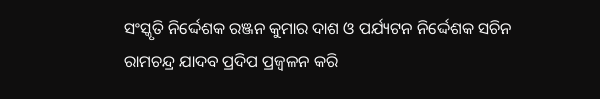ସଂସ୍କୃତି ନିର୍ଦ୍ଦେଶକ ରଞ୍ଜନ କୁମାର ଦାଶ ଓ ପର୍ଯ୍ୟଟନ ନିର୍ଦ୍ଦେଶକ ସଚିନ ରାମଚନ୍ଦ୍ର ଯାଦବ ପ୍ରଦିପ ପ୍ରଜ୍ୱଳନ କରି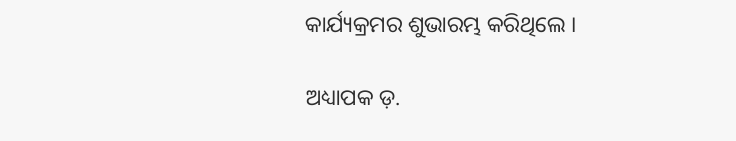କାର୍ଯ୍ୟକ୍ରମର ଶୁଭାରମ୍ଭ କରିଥିଲେ ।

ଅଧ୍ୟାପକ ଡ଼.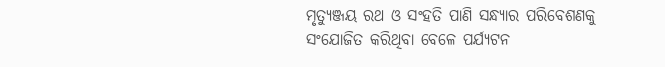ମୃତ୍ୟୁଞ୍ଜୟ ରଥ ଓ ସଂହତି ପାଣି ସନ୍ଧ୍ୟାର ପରିବେଶଣକୁ ସଂଯୋଜିତ କରିଥିବା ବେଳେ ପର୍ଯ୍ୟଟନ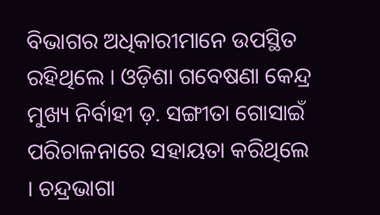ବିଭାଗର ଅଧିକାରୀମାନେ ଉପସ୍ଥିତ ରହିଥିଲେ । ଓଡ଼ିଶା ଗବେଷଣା କେନ୍ଦ୍ର ମୁଖ୍ୟ ନିର୍ବାହୀ ଡ଼. ସଙ୍ଗୀତା ଗୋସାଇଁ ପରିଚାଳନାରେ ସହାୟତା କରିଥିଲେ । ଚନ୍ଦ୍ରଭାଗା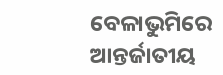ବେଳାଭୁମିରେ ଆନ୍ତର୍ଜାତୀୟ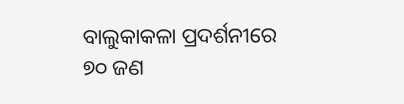ବାଲୁକାକଳା ପ୍ରଦର୍ଶନୀରେ ୭୦ ଜଣ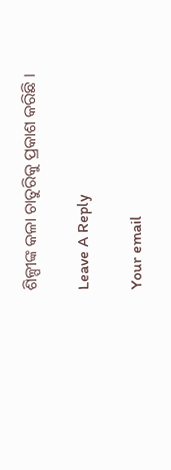ଶିଳ୍ପୀଙ୍କ କଳା ଚାତୁରିକୁ ପ୍ରକାଶ କରିଛି ।

Leave A Reply

Your email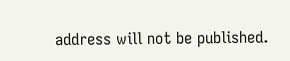address will not be published.